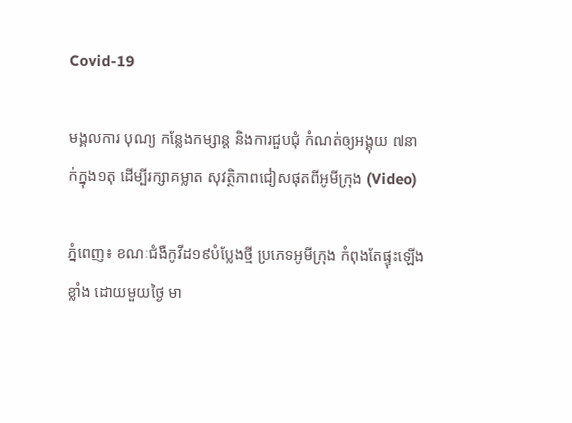Covid-19

មង្គលការ បុណ្យ កន្លែងកម្សាន្ត និងការជួបជុំ កំណត់ឲ្យអង្គុយ ៧នាក់ក្នុង១តុ ដើម្បីរក្សាគម្លាត សុវត្ថិភាពជៀសផុតពីអូមីក្រុង (Video)

ភ្នំពេញ៖ ខណៈជំងឺកូវីដ១៩បំប្លែងថ្មី ប្រភេទអូមីក្រុង កំពុងតែផ្ទុះឡើងខ្លាំង ដោយមួយថ្ងៃ មា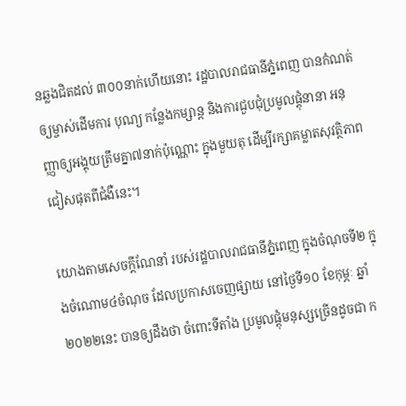នឆ្លងជិតដល់ ៣០០នាក់ហើយនោះ រដ្ឋបាលរាជធានីភ្នំពេញ បានកំណត់ឲ្យម្ចាស់ដើមការ បុណ្យ កន្លែងកម្សាន្ត និងការជួបជុំប្រមូលផ្តុំនានា អនុញ្ញាឲ្យអង្គុយត្រឹមគ្នា៧នាក់ប៉ុណ្ណោះ ក្នុងមួយតុ ដើម្បីរក្សាគម្លាតសុវត្ថិភាព ជៀសផុតពីជំងឺនេះ។

យោងតាមសេចក្តីណែនាំ របស់រដ្ឋបាលរាជធានីភ្នំពេញ ក្នុងចំណុចទី២ ក្នុងចំណោម៤ចំណុច ដែលប្រកាសចេញផ្សាយ នៅថ្ងៃទី១០ ខែកុម្ភៈ ឆ្នាំ២០២២នេះ បានឲ្យដឹងថា ចំពោះទីតាំង ប្រមូលផ្តុំមនុស្សច្រើនដូចជា ក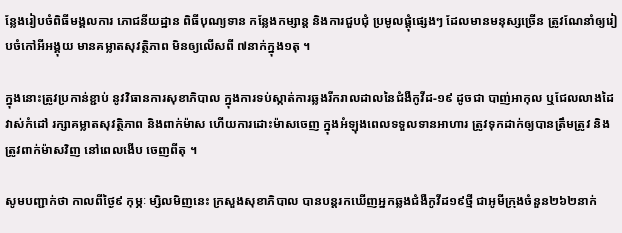ន្លែងរៀបចំពិធីមង្គលការ ភោជនីយដ្ឋាន ពិធីបុណ្យទាន កន្លែងកម្សាន្ត និងការជួបជុំ ប្រមូលផ្តុំផ្សេងៗ ដែលមានមនុស្សច្រើន ត្រូវណែនាំឲ្យរៀបចំកៅអីអង្គុយ មានគម្លាតសុវត្ថិភាព មិនឲ្យលើសពី ៧នាក់ក្នុង១តុ ។

ក្នុងនោះត្រូវប្រកាន់ខ្ជាប់ នូវវិធានការសុខាភិបាល ក្នុងការទប់ស្កាត់ការឆ្លងរីករាលដាលនៃជំងឺកូវីដ-១៩ ដូចជា បាញ់អាកុល ឬជែលលាងដៃ វាស់កំដៅ រក្សាគម្លាតសុវត្ថិភាព និងពាក់ម៉ាស ហើយការដោះម៉ាសចេញ ក្នុងអំឡុងពេលទទួលទានអាហារ ត្រូវទុកដាក់ឲ្យបានត្រឹមត្រូវ និងត្រូវពាក់ម៉ាសវិញ នៅពេលងើប ចេញពីតុ ។

សូមបញ្ជាក់ថា កាលពីថ្ងៃ៩ កុម្ភៈ ម្សិលមិញនេះ ក្រសួងសុខាភិបាល បានបន្តរកឃើញអ្នកឆ្លងជំងឺកូវីដ១៩ថ្មី ជាអូមីក្រុងចំនួន២៦២នាក់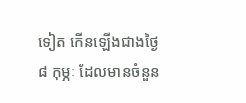ទៀត កើនឡើងជាងថ្ងៃ៨ កុម្ភៈ ដែលមានចំនួន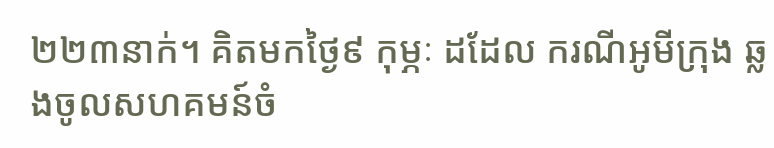២២៣នាក់។ គិតមកថ្ងៃ៩ កុម្ភៈ ដដែល ករណីអូមីក្រុង ឆ្លងចូលសហគមន៍ចំ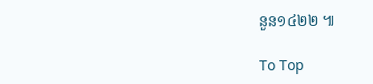នួន១៤២២ ៕

To Top